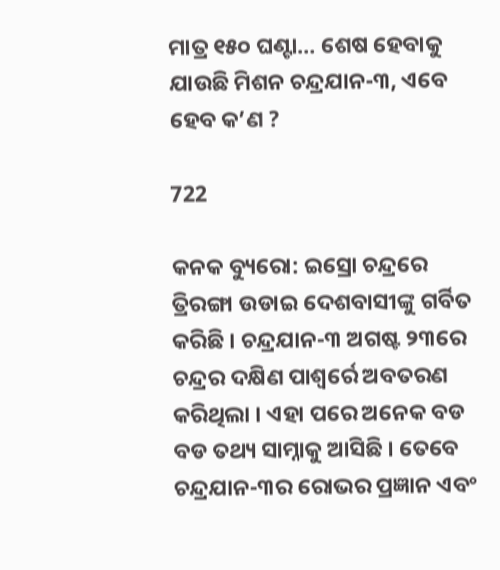ମାତ୍ର ୧୫୦ ଘଣ୍ଟା… ଶେଷ ହେବାକୁ ଯାଉଛି ମିଶନ ଚନ୍ଦ୍ରଯାନ-୩, ଏବେ ହେବ କ’ଣ ?

722

କନକ ବ୍ୟୁରୋ: ଇସ୍ରୋ ଚନ୍ଦ୍ରରେ ତ୍ରିରଙ୍ଗା ଉଡାଇ ଦେଶବାସୀଙ୍କୁ ଗର୍ବିତ କରିଛି । ଚନ୍ଦ୍ରଯାନ-୩ ଅଗଷ୍ଟ ୨୩ରେ ଚନ୍ଦ୍ରର ଦକ୍ଷିଣ ପାଶ୍ୱର୍ରେ ଅବତରଣ କରିଥିଲା । ଏହା ପରେ ଅନେକ ବଡ ବଡ ତଥ୍ୟ ସାମ୍ନାକୁ ଆସିଛି । ତେବେ ଚନ୍ଦ୍ରଯାନ-୩ର ରୋଭର ପ୍ରଜ୍ଞାନ ଏବଂ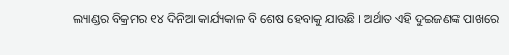ଲ୍ୟାଣ୍ଡର ବିକ୍ରମର ୧୪ ଦିନିଆ କାର୍ଯ୍ୟକାଳ ବି ଶେଷ ହେବାକୁ ଯାଉଛି । ଅର୍ଥାତ ଏହି ଦୁଇଜଣଙ୍କ ପାଖରେ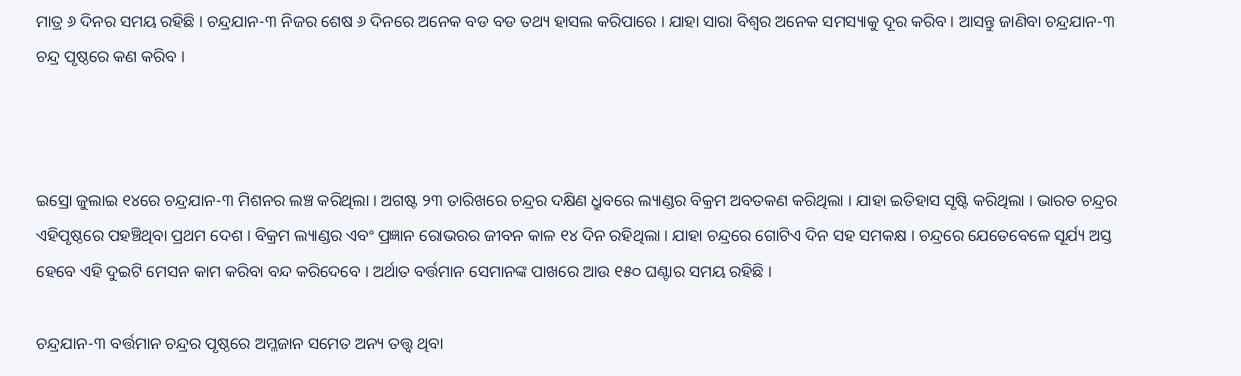ମାତ୍ର ୬ ଦିନର ସମୟ ରହିଛି । ଚନ୍ଦ୍ରଯାନ-୩ ନିଜର ଶେଷ ୬ ଦିନରେ ଅନେକ ବଡ ବଡ ତଥ୍ୟ ହାସଲ କରିପାରେ । ଯାହା ସାରା ବିଶ୍ୱର ଅନେକ ସମସ୍ୟାକୁ ଦୂର କରିବ । ଆସନ୍ତୁ ଜାଣିବା ଚନ୍ଦ୍ରଯାନ-୩ ଚନ୍ଦ୍ର ପୃଷ୍ଠରେ କଣ କରିବ ।



ଇସ୍ରୋ ଜୁଲାଇ ୧୪ରେ ଚନ୍ଦ୍ରଯାନ-୩ ମିଶନର ଲଞ୍ଚ କରିଥିଲା । ଅଗଷ୍ଟ ୨୩ ତାରିଖରେ ଚନ୍ଦ୍ରର ଦକ୍ଷିଣ ଧ୍ରୁବରେ ଲ୍ୟାଣ୍ଡର ବିକ୍ରମ ଅବତକଣ କରିଥିଲା । ଯାହା ଇତିହାସ ସୃଷ୍ଟି କରିଥିଲା । ଭାରତ ଚନ୍ଦ୍ରର ଏହିପୃଷ୍ଠରେ ପହଞ୍ଚିଥିବା ପ୍ରଥମ ଦେଶ । ବିକ୍ରମ ଲ୍ୟାଣ୍ଡର ଏବଂ ପ୍ରଜ୍ଞାନ ରୋଭରର ଜୀବନ କାଳ ୧୪ ଦିନ ରହିଥିଲା । ଯାହା ଚନ୍ଦ୍ରରେ ଗୋଟିଏ ଦିନ ସହ ସମକକ୍ଷ । ଚନ୍ଦ୍ରରେ ଯେତେବେଳେ ସୂର୍ଯ୍ୟ ଅସ୍ତ ହେବେ ଏହି ଦୁଇଟି ମେସନ କାମ କରିବା ବନ୍ଦ କରିଦେବେ । ଅର୍ଥାତ ବର୍ତ୍ତମାନ ସେମାନଙ୍କ ପାଖରେ ଆଉ ୧୫୦ ଘଣ୍ଟାର ସମୟ ରହିଛି ।

ଚନ୍ଦ୍ରଯାନ-୩ ବର୍ତ୍ତମାନ ଚନ୍ଦ୍ରର ପୃଷ୍ଠରେ ଅମ୍ଳଜାନ ସମେତ ଅନ୍ୟ ତତ୍ତ୍ୱ ଥିବା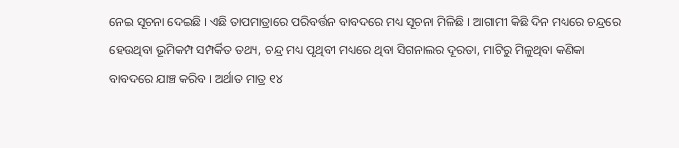ନେଇ ସୂଚନା ଦେଇଛି । ଏଛି ତାପମାତ୍ରାରେ ପରିବର୍ତ୍ତନ ବାବଦରେ ମଧ୍ୟ ସୂଚନା ମିଳିଛି । ଆଗାମୀ କିଛି ଦିନ ମଧ୍ୟରେ ଚନ୍ଦ୍ରରେ ହେଉଥିବା ଭୂମିକମ୍ପ ସମ୍ପର୍କିତ ତଥ୍ୟ, ଚନ୍ଦ୍ର ମଧ୍ୟ ପୃଥିବୀ ମଧ୍ୟରେ ଥିବା ସିଗନାଲର ଦୂରତା, ମାଟିରୁ ମିଳୁଥିବା କଣିକା ବାବଦରେ ଯାଞ୍ଚ କରିବ । ଅର୍ଥାତ ମାତ୍ର ୧୪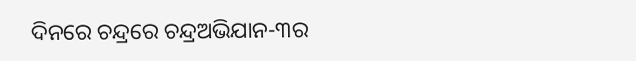ଦିନରେ ଚନ୍ଦ୍ରରେ ଚନ୍ଦ୍ରଅଭିଯାନ-୩ର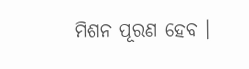ମିଶନ ପୂରଣ ହେବ ।